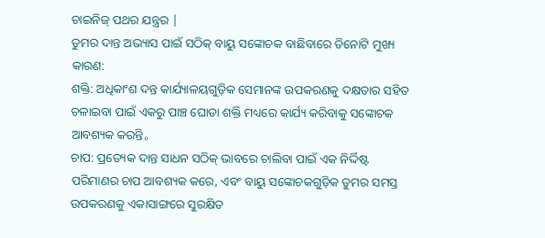ଚାଇନିଜ୍ ପଥର ଯନ୍ତ୍ରର |
ତୁମର ଦାନ୍ତ ଅଭ୍ୟାସ ପାଇଁ ସଠିକ୍ ବାୟୁ ସଙ୍କୋଚକ ବାଛିବାରେ ତିନୋଟି ମୁଖ୍ୟ କାରଣ:
ଶକ୍ତି: ଅଧିକାଂଶ ଦନ୍ତ କାର୍ଯ୍ୟାଳୟଗୁଡ଼ିକ ସେମାନଙ୍କ ଉପକରଣକୁ ଦକ୍ଷତାର ସହିତ ଚଳାଇବା ପାଇଁ ଏକରୁ ପାଞ୍ଚ ଘୋଡା ଶକ୍ତି ମଧ୍ୟରେ କାର୍ଯ୍ୟ କରିବାକୁ ସଙ୍କୋଚକ ଆବଶ୍ୟକ କରନ୍ତି。
ଚାପ: ପ୍ରତ୍ୟେକ ଦାନ୍ତ ସାଧନ ସଠିକ୍ ଭାବରେ ଚାଲିବା ପାଇଁ ଏକ ନିର୍ଦ୍ଦିଷ୍ଟ ପରିମାଣର ଚାପ ଆବଶ୍ୟକ କରେ, ଏବଂ ବାୟୁ ସଙ୍କୋଚକଗୁଡ଼ିକ ତୁମର ସମସ୍ତ ଉପକରଣକୁ ଏକାସାଙ୍ଗରେ ସୁରକ୍ଷିତ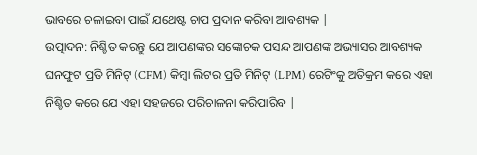ଭାବରେ ଚଳାଇବା ପାଇଁ ଯଥେଷ୍ଟ ଚାପ ପ୍ରଦାନ କରିବା ଆବଶ୍ୟକ |
ଉତ୍ପାଦନ: ନିଶ୍ଚିତ କରନ୍ତୁ ଯେ ଆପଣଙ୍କର ସଙ୍କୋଚକ ପସନ୍ଦ ଆପଣଙ୍କ ଅଭ୍ୟାସର ଆବଶ୍ୟକ ଘନଫୁଟ ପ୍ରତି ମିନିଟ୍ (CFM) କିମ୍ବା ଲିଟର ପ୍ରତି ମିନିଟ୍ (LPM) ରେଟିଂକୁ ଅତିକ୍ରମ କରେ ଏହା ନିଶ୍ଚିତ କରେ ଯେ ଏହା ସହଜରେ ପରିଚାଳନା କରିପାରିବ |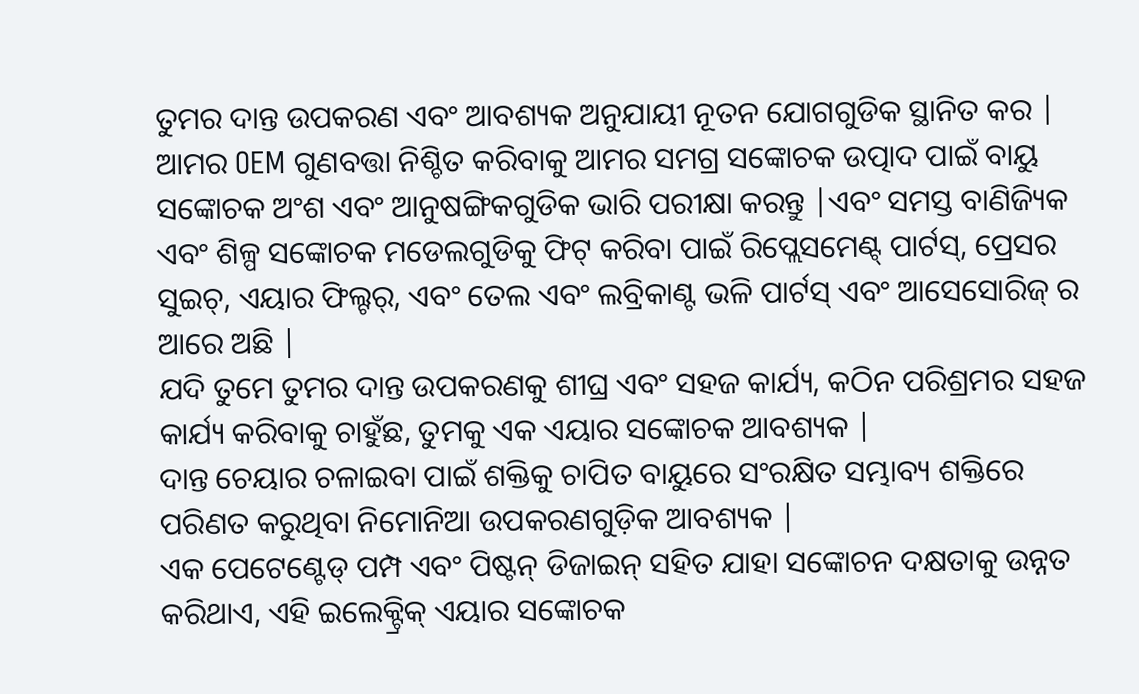ତୁମର ଦାନ୍ତ ଉପକରଣ ଏବଂ ଆବଶ୍ୟକ ଅନୁଯାୟୀ ନୂତନ ଯୋଗଗୁଡିକ ସ୍ଥାନିତ କର |
ଆମର OEM ଗୁଣବତ୍ତା ନିଶ୍ଚିତ କରିବାକୁ ଆମର ସମଗ୍ର ସଙ୍କୋଚକ ଉତ୍ପାଦ ପାଇଁ ବାୟୁ ସଙ୍କୋଚକ ଅଂଶ ଏବଂ ଆନୁଷଙ୍ଗିକଗୁଡିକ ଭାରି ପରୀକ୍ଷା କରନ୍ତୁ |ଏବଂ ସମସ୍ତ ବାଣିଜ୍ୟିକ ଏବଂ ଶିଳ୍ପ ସଙ୍କୋଚକ ମଡେଲଗୁଡିକୁ ଫିଟ୍ କରିବା ପାଇଁ ରିପ୍ଲେସମେଣ୍ଟ୍ ପାର୍ଟସ୍, ପ୍ରେସର ସୁଇଚ୍, ଏୟାର ଫିଲ୍ଟର୍, ଏବଂ ତେଲ ଏବଂ ଲବ୍ରିକାଣ୍ଟ ଭଳି ପାର୍ଟସ୍ ଏବଂ ଆସେସୋରିଜ୍ ର ଆରେ ଅଛି |
ଯଦି ତୁମେ ତୁମର ଦାନ୍ତ ଉପକରଣକୁ ଶୀଘ୍ର ଏବଂ ସହଜ କାର୍ଯ୍ୟ, କଠିନ ପରିଶ୍ରମର ସହଜ କାର୍ଯ୍ୟ କରିବାକୁ ଚାହୁଁଛ, ତୁମକୁ ଏକ ଏୟାର ସଙ୍କୋଚକ ଆବଶ୍ୟକ |
ଦାନ୍ତ ଚେୟାର ଚଳାଇବା ପାଇଁ ଶକ୍ତିକୁ ଚାପିତ ବାୟୁରେ ସଂରକ୍ଷିତ ସମ୍ଭାବ୍ୟ ଶକ୍ତିରେ ପରିଣତ କରୁଥିବା ନିମୋନିଆ ଉପକରଣଗୁଡ଼ିକ ଆବଶ୍ୟକ |
ଏକ ପେଟେଣ୍ଟେଡ୍ ପମ୍ପ ଏବଂ ପିଷ୍ଟନ୍ ଡିଜାଇନ୍ ସହିତ ଯାହା ସଙ୍କୋଚନ ଦକ୍ଷତାକୁ ଉନ୍ନତ କରିଥାଏ, ଏହି ଇଲେକ୍ଟ୍ରିକ୍ ଏୟାର ସଙ୍କୋଚକ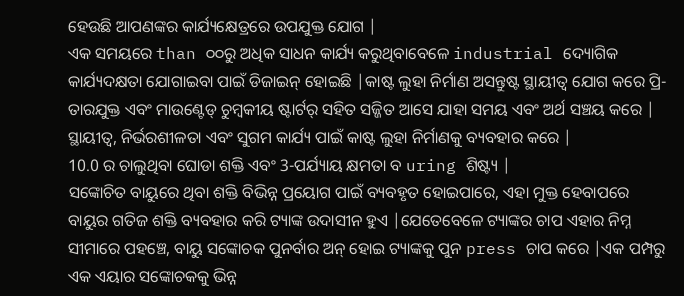ହେଉଛି ଆପଣଙ୍କର କାର୍ଯ୍ୟକ୍ଷେତ୍ରରେ ଉପଯୁକ୍ତ ଯୋଗ |
ଏକ ସମୟରେ than ୦୦ରୁ ଅଧିକ ସାଧନ କାର୍ଯ୍ୟ କରୁଥିବାବେଳେ industrial ଦ୍ୟୋଗିକ କାର୍ଯ୍ୟଦକ୍ଷତା ଯୋଗାଇବା ପାଇଁ ଡିଜାଇନ୍ ହୋଇଛି |କାଷ୍ଟ ଲୁହା ନିର୍ମାଣ ଅସନ୍ତୁଷ୍ଟ ସ୍ଥାୟୀତ୍ୱ ଯୋଗ କରେ ପ୍ରି-ତାରଯୁକ୍ତ ଏବଂ ମାଉଣ୍ଟେଡ୍ ଚୁମ୍ବକୀୟ ଷ୍ଟାର୍ଟର୍ ସହିତ ସଜ୍ଜିତ ଆସେ ଯାହା ସମୟ ଏବଂ ଅର୍ଥ ସଞ୍ଚୟ କରେ |
ସ୍ଥାୟୀତ୍ୱ, ନିର୍ଭରଶୀଳତା ଏବଂ ସୁଗମ କାର୍ଯ୍ୟ ପାଇଁ କାଷ୍ଟ ଲୁହା ନିର୍ମାଣକୁ ବ୍ୟବହାର କରେ |
10.0 ର ଚାଲୁଥିବା ଘୋଡା ଶକ୍ତି ଏବଂ 3-ପର୍ଯ୍ୟାୟ କ୍ଷମତା ବ uring ଶିଷ୍ଟ୍ୟ |
ସଙ୍କୋଚିତ ବାୟୁରେ ଥିବା ଶକ୍ତି ବିଭିନ୍ନ ପ୍ରୟୋଗ ପାଇଁ ବ୍ୟବହୃତ ହୋଇପାରେ, ଏହା ମୁକ୍ତ ହେବାପରେ ବାୟୁର ଗତିଜ ଶକ୍ତି ବ୍ୟବହାର କରି ଟ୍ୟାଙ୍କ ଉଦାସୀନ ହୁଏ |ଯେତେବେଳେ ଟ୍ୟାଙ୍କର ଚାପ ଏହାର ନିମ୍ନ ସୀମାରେ ପହଞ୍ଚେ, ବାୟୁ ସଙ୍କୋଚକ ପୁନର୍ବାର ଅନ୍ ହୋଇ ଟ୍ୟାଙ୍କକୁ ପୁନ press ଚାପ କରେ |ଏକ ପମ୍ପରୁ ଏକ ଏୟାର ସଙ୍କୋଚକକୁ ଭିନ୍ନ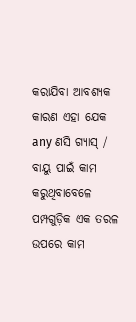କରାଯିବା ଆବଶ୍ୟକ କାରଣ ଏହା ଯେକ any ଣସି ଗ୍ୟାସ୍ / ବାୟୁ ପାଇଁ କାମ କରୁଥିବାବେଳେ ପମ୍ପଗୁଡ଼ିକ ଏକ ତରଳ ଉପରେ କାମ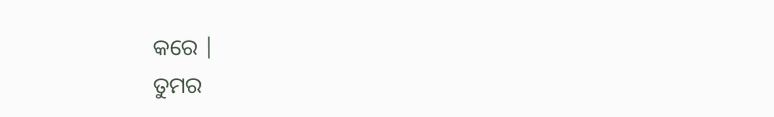କରେ |
ତୁମର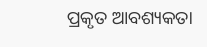ପ୍ରକୃତ ଆବଶ୍ୟକତା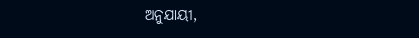ଅନୁଯାୟୀ,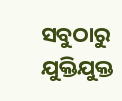ସବୁଠାରୁ ଯୁକ୍ତିଯୁକ୍ତ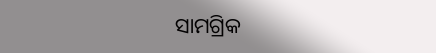ସାମଗ୍ରିକ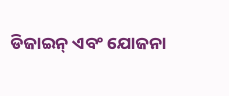ଡିଜାଇନ୍ ଏବଂ ଯୋଜନା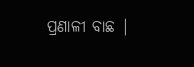ପ୍ରଣାଳୀ ବାଛ |